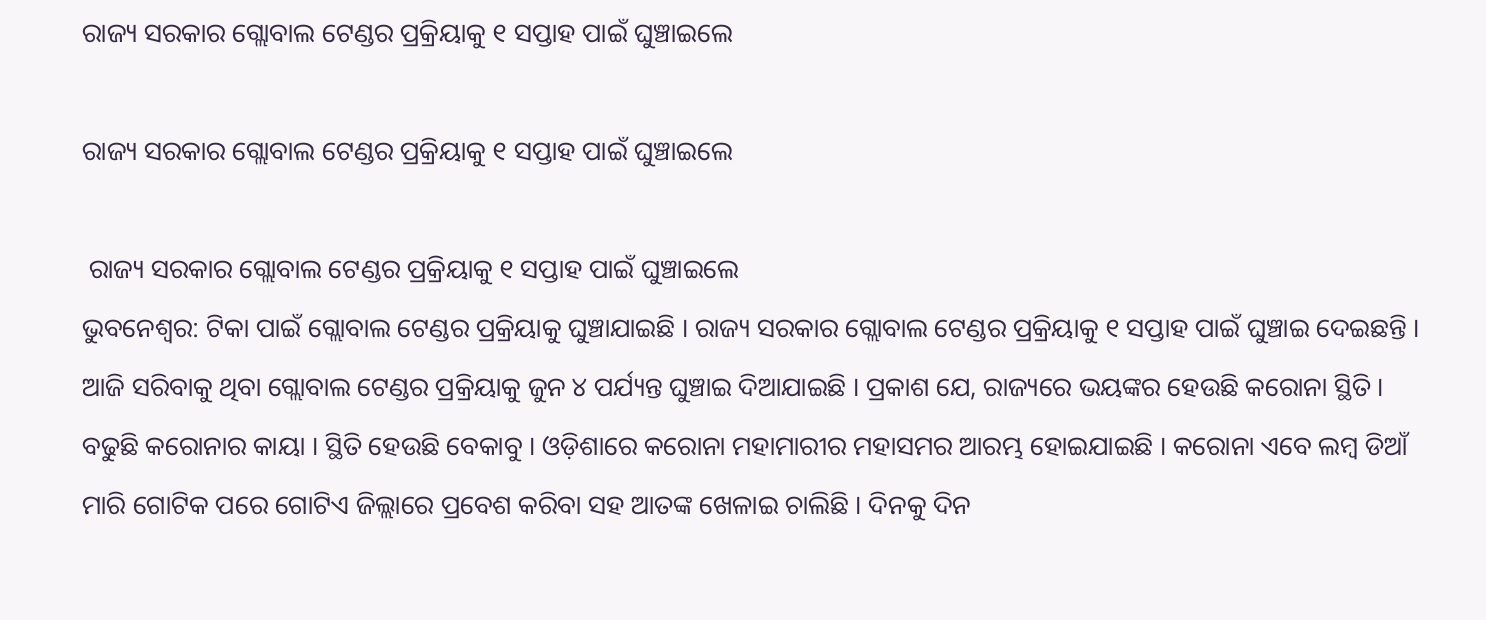ରାଜ୍ୟ ସରକାର ଗ୍ଲୋବାଲ ଟେଣ୍ଡର ପ୍ରକ୍ରିୟାକୁ ୧ ସପ୍ତାହ ପାଇଁ ଘୁଞ୍ଚାଇଲେ

ରାଜ୍ୟ ସରକାର ଗ୍ଲୋବାଲ ଟେଣ୍ଡର ପ୍ରକ୍ରିୟାକୁ ୧ ସପ୍ତାହ ପାଇଁ ଘୁଞ୍ଚାଇଲେ

 ରାଜ୍ୟ ସରକାର ଗ୍ଲୋବାଲ ଟେଣ୍ଡର ପ୍ରକ୍ରିୟାକୁ ୧ ସପ୍ତାହ ପାଇଁ ଘୁଞ୍ଚାଇଲେ
ଭୁବନେଶ୍ୱର: ଟିକା ପାଇଁ ଗ୍ଲୋବାଲ ଟେଣ୍ଡର ପ୍ରକ୍ରିୟାକୁ ଘୁଞ୍ଚାଯାଇଛି । ରାଜ୍ୟ ସରକାର ଗ୍ଲୋବାଲ ଟେଣ୍ଡର ପ୍ରକ୍ରିୟାକୁ ୧ ସପ୍ତାହ ପାଇଁ ଘୁଞ୍ଚାଇ ଦେଇଛନ୍ତି । ଆଜି ସରିବାକୁ ଥିବା ଗ୍ଲୋବାଲ ଟେଣ୍ଡର ପ୍ରକ୍ରିୟାକୁ ଜୁନ ୪ ପର୍ଯ୍ୟନ୍ତ ଘୁଞ୍ଚାଇ ଦିଆଯାଇଛି । ପ୍ରକାଶ ଯେ, ରାଜ୍ୟରେ ଭୟଙ୍କର ହେଉଛି କରୋନା ସ୍ଥିତି । ବଢୁଛି କରୋନାର କାୟା । ସ୍ଥିତି ହେଉଛି ବେକାବୁ । ଓଡ଼ିଶାରେ କରୋନା ମହାମାରୀର ମହାସମର ଆରମ୍ଭ ହୋଇଯାଇଛି । କରୋନା ଏବେ ଲମ୍ବ ଡିଆଁ ମାରି ଗୋଟିକ ପରେ ଗୋଟିଏ ଜିଲ୍ଲାରେ ପ୍ରବେଶ କରିବା ସହ ଆତଙ୍କ ଖେଳାଇ ଚାଲିଛି । ଦିନକୁ ଦିନ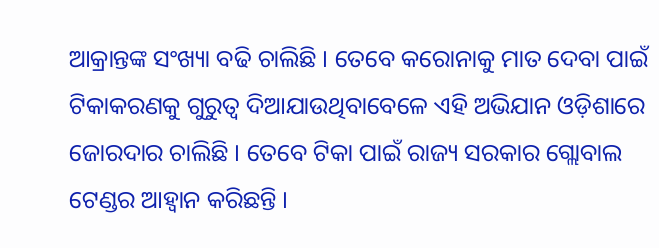ଆକ୍ରାନ୍ତଙ୍କ ସଂଖ୍ୟା ବଢି ଚାଲିଛି । ତେବେ କରୋନାକୁ ମାତ ଦେବା ପାଇଁ ଟିକାକରଣକୁ ଗୁରୁତ୍ୱ ଦିଆଯାଉଥିବାବେଳେ ଏହି ଅଭିଯାନ ଓଡ଼ିଶାରେ ଜୋରଦାର ଚାଲିଛି । ତେବେ ଟିକା ପାଇଁ ରାଜ୍ୟ ସରକାର ଗ୍ଲୋବାଲ ଟେଣ୍ଡର ଆହ୍ୱାନ କରିଛନ୍ତି ।